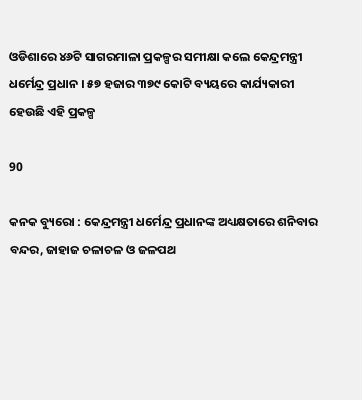ଓଡିଶାରେ ୪୬ଟି ସାଗରମାଳା ପ୍ରକଳ୍ପର ସମୀକ୍ଷା କଲେ କେନ୍ଦ୍ରମନ୍ତ୍ରୀ ଧର୍ମେନ୍ଦ୍ର ପ୍ରଧାନ । ୫୭ ହଜାର ୩୭୯ କୋଟି ବ୍ୟୟରେ କାର୍ଯ୍ୟକାରୀ ହେଉଛି ଏହି ପ୍ରକଳ୍ପ

90

କନକ ବ୍ୟୁରୋ : କେନ୍ଦ୍ରମନ୍ତ୍ରୀ ଧର୍ମେନ୍ଦ୍ର ପ୍ରଧାନଙ୍କ ଅଧ୍ୟକ୍ଷତାରେ ଶନିବାର ବନ୍ଦର, ଜାହାଜ ଚଳାଚଳ ଓ ଜଳପଥ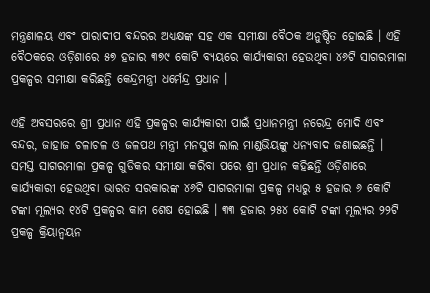ମନ୍ତ୍ରଣାଳୟ ଏବଂ ପାରାଦୀପ ବନ୍ଦରର ଅଧ୍ୟକ୍ଷଙ୍କ ସହ ଏକ ସମୀକ୍ଷା ବୈଠକ ଅନୁଷ୍ଠିତ ହୋଇଛି । ଏହି ବୈଠକରେ ଓଡ଼ିଶାରେ ୫୭ ହଜାର ୩୭୯ କୋଟି ବ୍ୟୟରେ କାର୍ଯ୍ୟକାରୀ ହେଉଥିବା ୪୬ଟି ସାଗରମାଳା ପ୍ରକଳ୍ପର ସମୀକ୍ଷା କରିଛନ୍ତି କେନ୍ଦ୍ରମନ୍ତ୍ରୀ ଧର୍ମେନ୍ଦ୍ର ପ୍ରଧାନ ।

ଏହି ଅବସରରେ ଶ୍ରୀ ପ୍ରଧାନ ଏହି ପ୍ରକଳ୍ପର କାର୍ଯ୍ୟକାରୀ ପାଇଁ ପ୍ରଧାନମନ୍ତ୍ରୀ ନରେନ୍ଦ୍ର ମୋଦି ଏବଂ ବନ୍ଦର, ଜାହାଜ ଚଳାଚଳ ଓ ଜଳପଥ ମନ୍ତ୍ରୀ ମନସୁଖ ଲାଲ ମାଣ୍ଡଭିୟଙ୍କୁ ଧନ୍ୟବାଦ ଜଣାଇଛନ୍ତି । ସମସ୍ତ ସାଗରମାଳା ପ୍ରକଳ୍ପ ଗୁଡିକର ସମୀକ୍ଷା କରିବା ପରେ ଶ୍ରୀ ପ୍ରଧାନ କହିଛନ୍ତି ଓଡ଼ିଶାରେ କାର୍ଯ୍ୟକାରୀ ହେଉଥିବା ଭାରତ ସରକାରଙ୍କ ୪୬ଟି ସାଗରମାଳା ପ୍ରକଳ୍ପ ମଧ୍ୟରୁ ୫ ହଜାର ୬ କୋଟି ଟଙ୍କା ମୂଲ୍ୟର ୧୪ଟି ପ୍ରକଳ୍ପର କାମ ଶେଷ ହୋଇଛି । ୩୩ ହଜାର ୨୫୪ କୋଟି ଟଙ୍କା ମୂଲ୍ୟର ୨୨ଟି ପ୍ରକଳ୍ପ କ୍ରିୟାନ୍ୱୟନ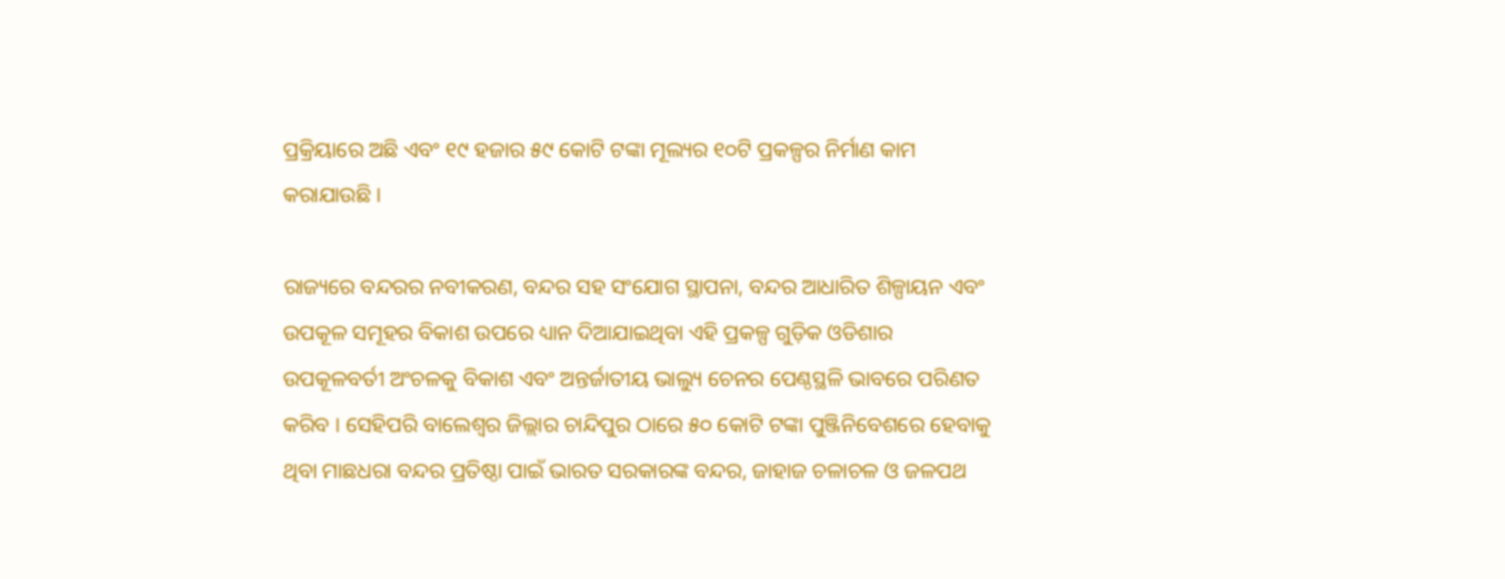ପ୍ରକ୍ରିୟାରେ ଅଛି ଏବଂ ୧୯ ହଜାର ୫୯ କୋଟି ଟଙ୍କା ମୂଲ୍ୟର ୧୦ଟି ପ୍ରକଳ୍ପର ନିର୍ମାଣ କାମ କରାଯାଉଛି ।

ରାଜ୍ୟରେ ବନ୍ଦରର ନବୀକରଣ, ବନ୍ଦର ସହ ସଂଯୋଗ ସ୍ଥାପନା, ବନ୍ଦର ଆଧାରିତ ଶିଳ୍ପାୟନ ଏବଂ ଉପକୂଳ ସମୂହର ବିକାଶ ଉପରେ ଧ୍ୟାନ ଦିଆଯାଇଥିବା ଏହି ପ୍ରକଳ୍ପ ଗୁଡ଼ିକ ଓଡିଶାର ଉପକୂଳବର୍ତୀ ଅଂଚଳକୁ ବିକାଶ ଏବଂ ଅନ୍ତର୍ଜାତୀୟ ଭାଲ୍ୟୁ ଚେନର ପେଣ୍ଠସ୍ଥଳି ଭାବରେ ପରିଣତ କରିବ । ସେହିପରି ବାଲେଶ୍ୱର ଜିଲ୍ଲାର ଚାନ୍ଦିପୁର ଠାରେ ୫୦ କୋଟି ଟଙ୍କା ପୁଞ୍ଜିନିବେଶରେ ହେବାକୁ ଥିବା ମାଛଧରା ବନ୍ଦର ପ୍ରତିଷ୍ଠା ପାଇଁ ଭାରତ ସରକାରଙ୍କ ବନ୍ଦର, ଜାହାଜ ଚଳାଚଳ ଓ ଜଳପଥ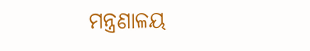ମନ୍ତ୍ରଣାଳୟ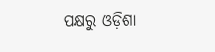ପକ୍ଷରୁ ଓଡ଼ିଶା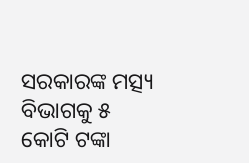ସରକାରଙ୍କ ମତ୍ସ୍ୟ ବିଭାଗକୁ ୫ କୋଟି ଟଙ୍କା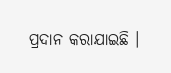ପ୍ରଦାନ କରାଯାଇଛି ।